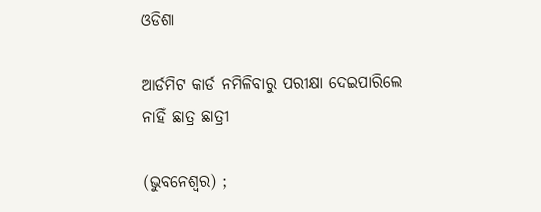ଓଡିଶା

ଆର୍ଡମିଟ କାର୍ଡ ନମିଳିବାରୁ ପରୀକ୍ଷା ଦେଇପାରିଲେ ନାହିଁ ଛାତ୍ର ଛାତ୍ରୀ

(ଭୁବନେଶ୍ୱର) ;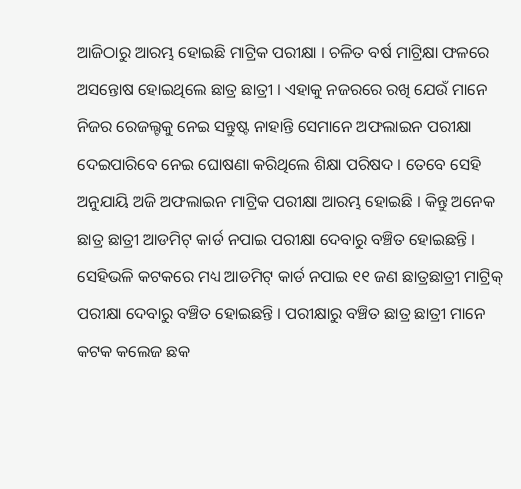ଆଜିଠାରୁ ଆରମ୍ଭ ହୋଇଛି ମାଟ୍ରିକ ପରୀକ୍ଷା । ଚଳିତ ବର୍ଷ ମାଟ୍ରିକ୍ଷା ଫଳରେ ଅସନ୍ତୋଷ ହୋଇଥିଲେ ଛାତ୍ର ଛାତ୍ରୀ । ଏହାକୁ ନଜରରେ ରଖି ଯେଉଁ ମାନେ ନିଜର ରେଜଲ୍ଟକୁ ନେଇ ସନ୍ତୁଷ୍ଟ ନାହାନ୍ତି ସେମାନେ ଅଫଲାଇନ ପରୀକ୍ଷା ଦେଇପାରିବେ ନେଇ ଘୋଷଣା କରିଥିଲେ ଶିକ୍ଷା ପରିଷଦ । ତେବେ ସେହି ଅନୁଯାୟି ଅଜି ଅଫଲାଇନ ମାଟ୍ରିକ ପରୀକ୍ଷା ଆରମ୍ଭ ହୋଇଛି । କିନ୍ତୁ ଅନେକ ଛାତ୍ର ଛାତ୍ରୀ ଆଡମିଟ୍ କାର୍ଡ ନପାଇ ପରୀକ୍ଷା ଦେବାରୁ ବଞ୍ଚିତ ହୋଇଛନ୍ତି । ସେହିଭଳି କଟକରେ ମଧ୍ୟ ଆଡମିଟ୍ କାର୍ଡ ନପାଇ ୧୧ ଜଣ ଛାତ୍ରଛାତ୍ରୀ ମାଟ୍ରିକ୍ ପରୀକ୍ଷା ଦେବାରୁ ବଞ୍ଚିତ ହୋଇଛନ୍ତି । ପରୀକ୍ଷାରୁ ବଞ୍ଚିତ ଛାତ୍ର ଛାତ୍ରୀ ମାନେ କଟକ କଲେଜ ଛକ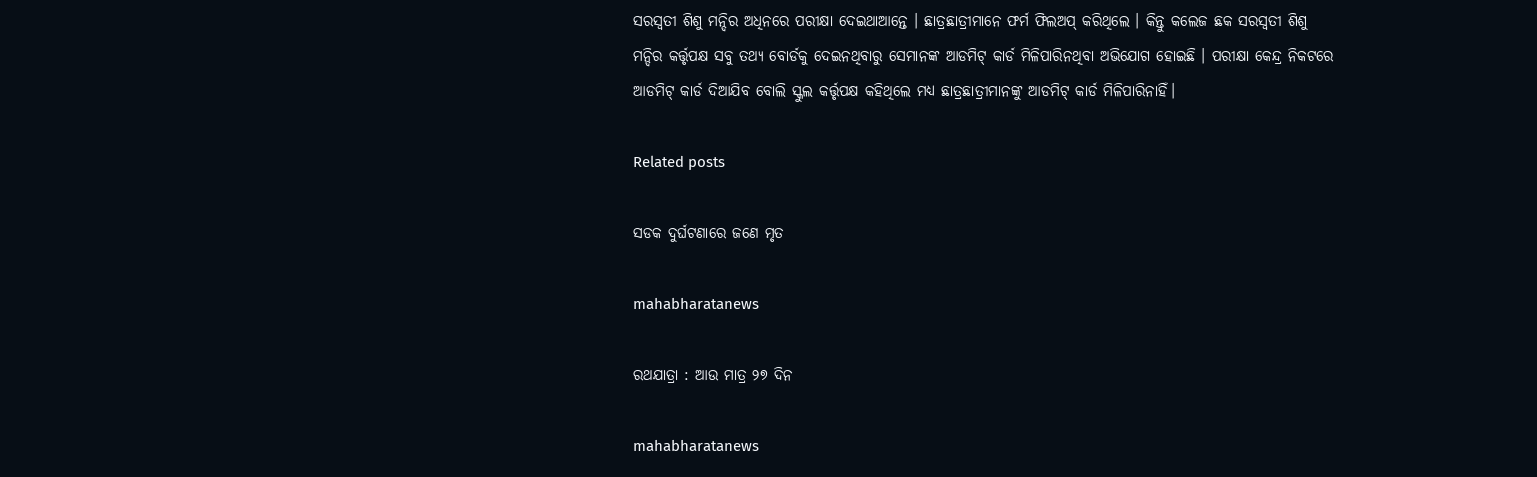ସରସ୍ବତୀ ଶିଶୁ ମନ୍ଦିର ଅଧିନରେ ପରୀକ୍ଷା ଦେଇଥାଆନ୍ତେ । ଛାତ୍ରଛାତ୍ରୀମାନେ ଫର୍ମ ଫିଲଅପ୍ କରିଥିଲେ । କିନ୍ତୁ କଲେଜ ଛକ ସରସ୍ବତୀ ଶିଶୁ ମନ୍ଦିର କର୍ତ୍ତୃପକ୍ଷ ସବୁ ତଥ୍ୟ ବୋର୍ଡକୁ ଦେଇନଥିବାରୁ ସେମାନଙ୍କ ଆଡମିଟ୍ କାର୍ଡ ମିଳିପାରିନଥିବା ଅଭିଯୋଗ ହୋଇଛି । ପରୀକ୍ଷା କେନ୍ଦ୍ର ନିକଟରେ ଆଡମିଟ୍ କାର୍ଡ ଦିଆଯିବ ବୋଲି ସ୍କୁଲ କର୍ତ୍ତୃପକ୍ଷ କହିଥିଲେ ମଧ୍ୟ ଛାତ୍ରଛାତ୍ରୀମାନଙ୍କୁ ଆଡମିଟ୍ କାର୍ଡ ମିଳିପାରିନାହିଁ।

Related posts

ସଡକ ଦୁର୍ଘଟଣାରେ ଜଣେ ମୃତ

mahabharatanews

ରଥଯାତ୍ରା : ଆଉ ମାତ୍ର ୨୭ ଦିନ

mahabharatanews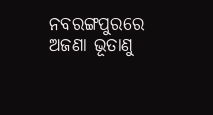ନବରଙ୍ଗପୁରରେ ଅଜଣା ଭୂତାଣୁ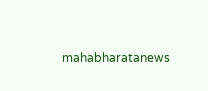mahabharatanews